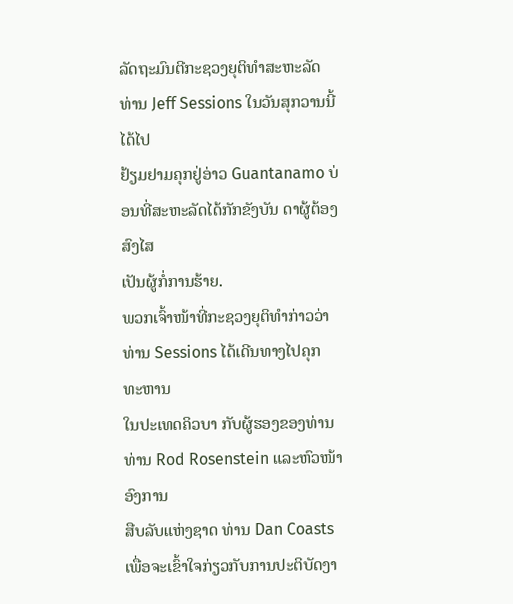ລັດຖະມົນຕີກະຊວງຍຸຕິທຳສະຫະລັດ ທ່ານ Jeff Sessions ໃນວັນສຸກວານນີ້ ໄດ້ໄປ
ຢ້ຽມຢາມຄຸກຢູ່ອ່າວ Guantanamo ບ່ອນທີ່ສະຫະລັດໄດ້ກັກຂັງບັນ ດາຜູ້ຕ້ອງສົງໄສ
ເປັນຜູ້ກໍ່ການຮ້າຍ.
ພວກເຈົ້າໜ້າທີ່ກະຊວງຍຸຕິທຳກ່າວວ່າ ທ່ານ Sessions ໄດ້ເດີນທາງໄປຄຸກ ທະຫານ
ໃນປະເທດຄິວບາ ກັບຜູ້ຮອງຂອງທ່ານ ທ່ານ Rod Rosenstein ແລະຫົວໜ້າອົງການ
ສືບລັບແຫ່ງຊາດ ທ່ານ Dan Coasts ເພື່ອຈະເຂົ້າໃຈກ່ຽວກັບການປະຕິບັດງາ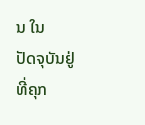ນ ໃນ
ປັດຈຸບັນຢູ່ທີ່ຄຸກ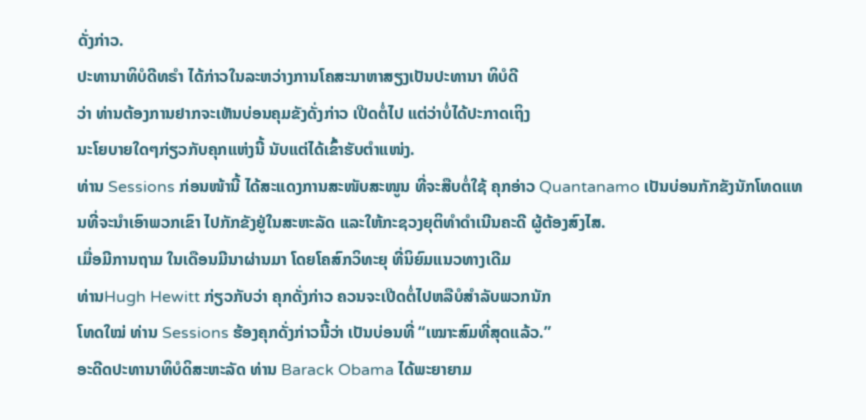ດັ່ງກ່າວ.
ປະທານາທິບໍດີທຣໍາ ໄດ້ກ່າວໃນລະຫວ່າງການໂຄສະນາຫາສຽງເປັນປະທານາ ທິບໍດີ
ວ່າ ທ່ານຕ້ອງການຢາກຈະເຫັນບ່ອນຄຸມຂັງດັ່ງກ່າວ ເປີດຕໍ່ໄປ ແຕ່ວ່າບໍ່ໄດ້ປະກາດເຖິງ
ນະໂຍບາຍໃດໆກ່ຽວກັບຄຸກແຫ່ງນີ້ ນັບແຕ່ໄດ້ເຂົ້າຮັບຕຳແໜ່ງ.
ທ່ານ Sessions ກ່ອນໜ້ານີ້ ໄດ້ສະແດງການສະໜັບສະໜູນ ທີ່ຈະສືບຕໍ່ໃຊ້ ຄຸກອ່າວ Quantanamo ເປັນບ່ອນກັກຂັງນັກໂທດແທນທີ່ຈະນຳເອົາພວກເຂົາ ໄປກັກຂັງຢູ່ໃນສະຫະລັດ ແລະໃຫ້ກະຊວງຍຸຕິທຳດຳເນີນຄະດີ ຜູ້ຕ້ອງສົງໄສ.
ເມື່ອມີການຖາມ ໃນເດືອນມີນາຜ່ານມາ ໂດຍໂຄສົກວິທະຍຸ ທີ່ນິຍົມແນວທາງເດີມ
ທ່ານHugh Hewitt ກ່ຽວກັບວ່າ ຄຸກດັ່ງກ່າວ ຄວນຈະເປີດຕໍ່ໄປຫລືບໍສຳລັບພວກນັກ
ໂທດໃໝ່ ທ່ານ Sessions ຮ້ອງຄຸກດັ່ງກ່າວນີ້ວ່າ ເປັນບ່ອນທີ່ “ເໝາະສົມທີ່ສຸດແລ້ວ.”
ອະດີດປະທານາທິບໍດິສະຫະລັດ ທ່ານ Barack Obama ໄດ້ພະຍາຍາມ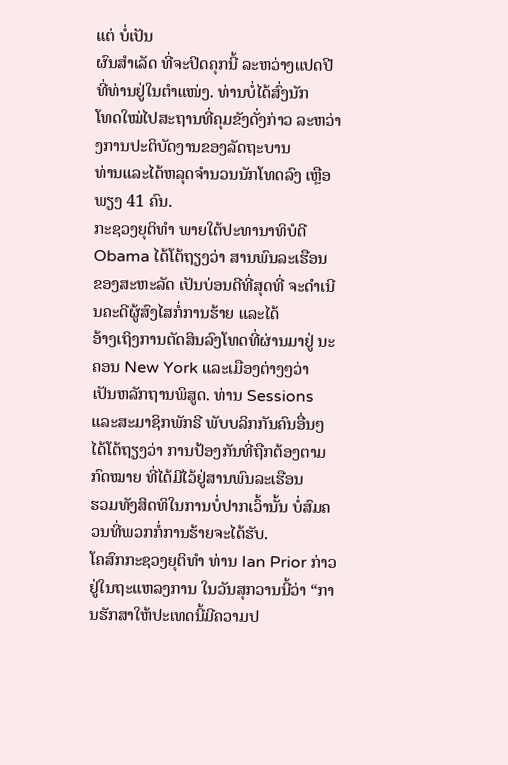ແຕ່ ບໍ່ເປັນ
ຜົນສຳເລັດ ທີ່ຈະປິດຄຸກນີ້ ລະຫວ່າງແປດປີທີ່ທ່ານຢູ່ໃນຕຳແໜ່ງ. ທ່ານບໍ່ໄດ້ສົ່ງນັກ
ໂທດໃໝ່ໄປສະຖານທີ່ຄຸມຂັງດັ່ງກ່າວ ລະຫວ່າງການປະຕິບັດງານຂອງລັດຖະບານ
ທ່ານແລະໄດ້ຫລຸດຈຳນວນນັກໂທດລົງ ເຫຼືອພຽງ 41 ຄົນ.
ກະຊວງຍຸຕິທຳ ພາຍໃຕ້ປະທານາທິບໍດີ Obama ໄດ້ໂຕ້ຖຽງວ່າ ສານພົນລະເຮືອນ
ຂອງສະຫະລັດ ເປັນບ່ອນດີທີ່ສຸດທີ່ ຈະດຳເນີນຄະດີຜູ້ສົງໄສກໍ່ການຮ້າຍ ແລະໄດ້
ອ້າງເຖິງການຕັດສິນລົງໂທດທີ່ຜ່ານມາຢູ່ ນະຄອນ New York ແລະເມືອງຕ່າງໆວ່າ
ເປັນຫລັກຖານພິສູດ. ທ່ານ Sessions ແລະສະມາຊິກພັກຣີ ພັບບລິກກັນຄົນອື່ນໆ
ໄດ້ໂຕ້ຖຽງວ່າ ການປ້ອງກັນທີ່ຖືກຕ້ອງຕາມກົດໝາຍ ທີ່ໄດ້ມີໄວ້ຢູ່ສານພົນລະເຮືອນ
ຮວມທັງສິດທິໃນການບໍ່ປາກເວົ້ານັ້ນ ບໍ່ສົມຄວນທີ່ພວກກໍ່ການຮ້າຍຈະໄດ້ຮັບ.
ໂຄສົກກະຊວງຍຸຕິທຳ ທ່ານ Ian Prior ກ່າວຢູ່ໃນຖະແຫລງການ ໃນວັນສຸກວານນີ້ວ່າ “ການຮັກສາໃຫ້ປະເທດນີ້ມີຄວາມປ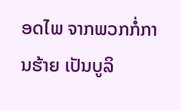ອດໄພ ຈາກພວກກໍ່ການຮ້າຍ ເປັນບູລິ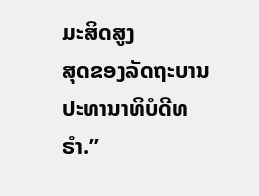ມະສິດສູງ
ສຸດຂອງລັດຖະບານ ປະທານາທິບໍດີທຣໍາ.”